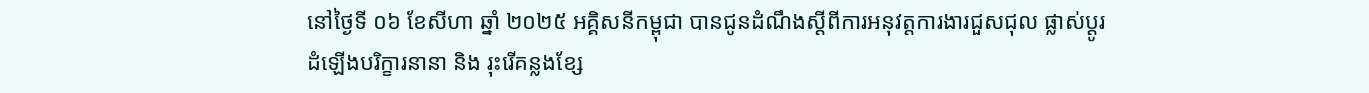នៅថ្ងៃទី ០៦ ខែសីហា ឆ្នាំ ២០២៥ អគ្គិសនីកម្ពុជា បានជូនដំណឹងស្ដីពីការអនុវត្តការងារជួសជុល ផ្លាស់ប្ដូរដំឡើងបរិក្ខារនានា និង រុះរើគន្លងខ្សែ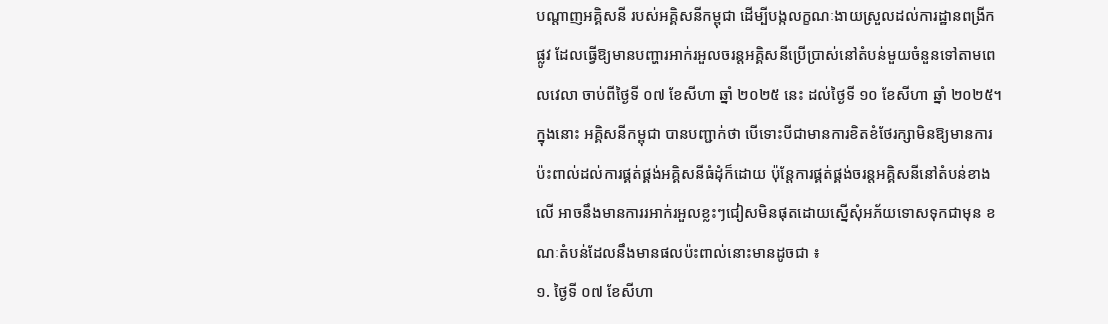បណ្ដាញអគ្គិសនី របស់អគ្គិសនីកម្ពុជា ដើម្បីបង្កលក្ខណៈងាយស្រួលដល់ការដ្ឋានពង្រីកផ្លូវ ដែលធ្វើឱ្យមានបញ្ហារអាក់រអួលចរន្តអគ្គិសនីប្រើប្រាស់នៅតំបន់មួយចំនួនទៅតាមពេលវេលា ចាប់ពីថ្ងៃទី ០៧ ខែសីហា ឆ្នាំ ២០២៥ នេះ ដល់ថ្ងៃទី ១០ ខែសីហា ឆ្នាំ ២០២៥។
ក្នុងនោះ អគ្គិសនីកម្ពុជា បានបញ្ជាក់ថា បើទោះបីជាមានការខិតខំថែរក្សាមិនឱ្យមានការប៉ះពាល់ដល់ការផ្គត់ផ្គង់អគ្គិសនីធំដុំក៏ដោយ ប៉ុន្តែការផ្គត់ផ្គង់ចរន្តអគ្គិសនីនៅតំបន់ខាងលើ អាចនឹងមានការរអាក់រអួលខ្លះៗជៀសមិនផុតដោយស្នើសុំអភ័យទោសទុកជាមុន ខណៈតំបន់ដែលនឹងមានផលប៉ះពាល់នោះមានដូចជា ៖
១. ថ្ងៃទី ០៧ ខែសីហា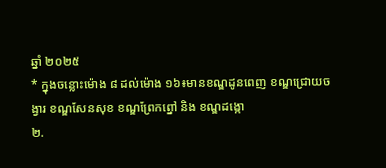ឆ្នាំ ២០២៥
* ក្នុងចន្លោះម៉ោង ៨ ដល់ម៉ោង ១៦៖មានខណ្ឌដូនពេញ ខណ្ឌជ្រោយចង្វារ ខណ្ឌសែនសុខ ខណ្ឌព្រែកព្នៅ និង ខណ្ឌដង្កោ
២.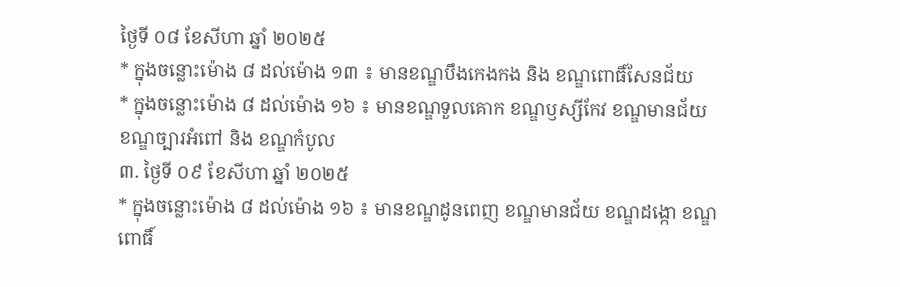ថ្ងៃទី ០៨ ខែសីហា ឆ្នាំ ២០២៥
* ក្នុងចន្លោះម៉ោង ៨ ដល់ម៉ោង ១៣ ៖ មានខណ្ឌបឹងកេងកង និង ខណ្ឌពោធិ៍សែនជ័យ
* ក្នុងចន្លោះម៉ោង ៨ ដល់ម៉ោង ១៦ ៖ មានខណ្ឌទួលគោក ខណ្ឌឫស្សីកែវ ខណ្ឌមានជ័យ ខណ្ឌច្បារអំពៅ និង ខណ្ឌកំបូល
៣. ថ្ងៃទី ០៩ ខែសីហា ឆ្នាំ ២០២៥
* ក្នុងចន្លោះម៉ោង ៨ ដល់ម៉ោង ១៦ ៖ មានខណ្ឌដូនពេញ ខណ្ឌមានជ័យ ខណ្ឌដង្កោ ខណ្ឌពោធិ៍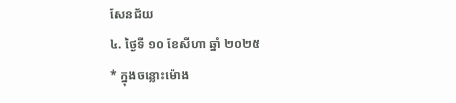សែនជ័យ
៤. ថ្ងៃទី ១០ ខែសីហា ឆ្នាំ ២០២៥
* ក្នុងចន្លោះម៉ោង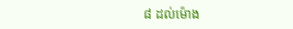៨ ដល់ម៉ោង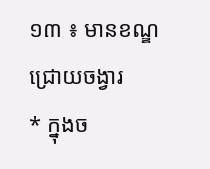១៣ ៖ មានខណ្ឌជ្រោយចង្វារ
* ក្នុងច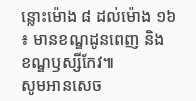ន្លោះម៉ោង ៨ ដល់ម៉ោង ១៦ ៖ មានខណ្ឌដូនពេញ និង ខណ្ឌឫស្សីកែវ៕
សូមអានសេច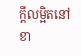ក្ដីលម្អិតនៅខា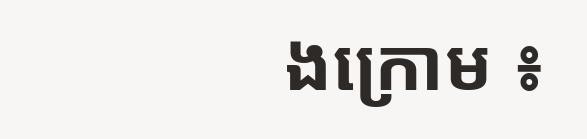ងក្រោម ៖